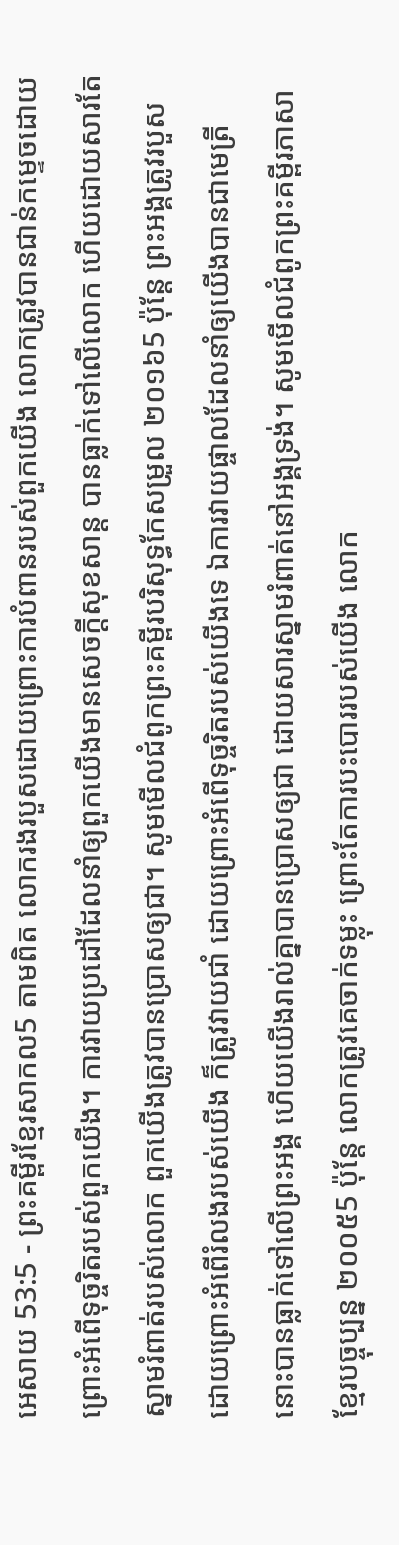អេសាយ 53:5 - ព្រះគម្ពីរខ្មែរសាកល5 តាមពិត លោករងរបួសដោយព្រោះការបំពានរបស់ពួកយើង លោកត្រូវបានជាន់កម្ទេចដោយព្រោះអំពើទុច្ចរិតរបស់ពួកយើង។ ការវាយប្រដៅដែលនាំឲ្យពួកយើងមានសេចក្ដីសុខសាន្ត បានធ្លាក់ទៅលើលោក ហើយដោយសារតែស្នាមរំពាត់របស់លោក ពួកយើងត្រូវបានប្រោសឲ្យជា។ សូមមើលជំពូកព្រះគម្ពីរបរិសុទ្ធកែសម្រួល ២០១៦5 ប៉ុន្តែ ព្រះអង្គត្រូវរបួស ដោយព្រោះអំពើរំលងរបស់យើង ក៏ត្រូវវាយជាំ ដោយព្រោះអំពើទុច្ចរិតរបស់យើងទេ ឯការវាយផ្ចាលដែលនាំឲ្យយើងបានជាមេត្រី នោះបានធ្លាក់ទៅលើព្រះអង្គ ហើយយើងរាល់គ្នាបានប្រោសឲ្យជា ដោយសារស្នាមរំពាត់នៅអង្គទ្រង់។ សូមមើលជំពូកព្រះគម្ពីរភាសាខ្មែរបច្ចុប្បន្ន ២០០៥5 ប៉ុន្តែ លោកត្រូវគេចាក់ទម្លុះ ព្រោះតែការបះបោររបស់យើង លោក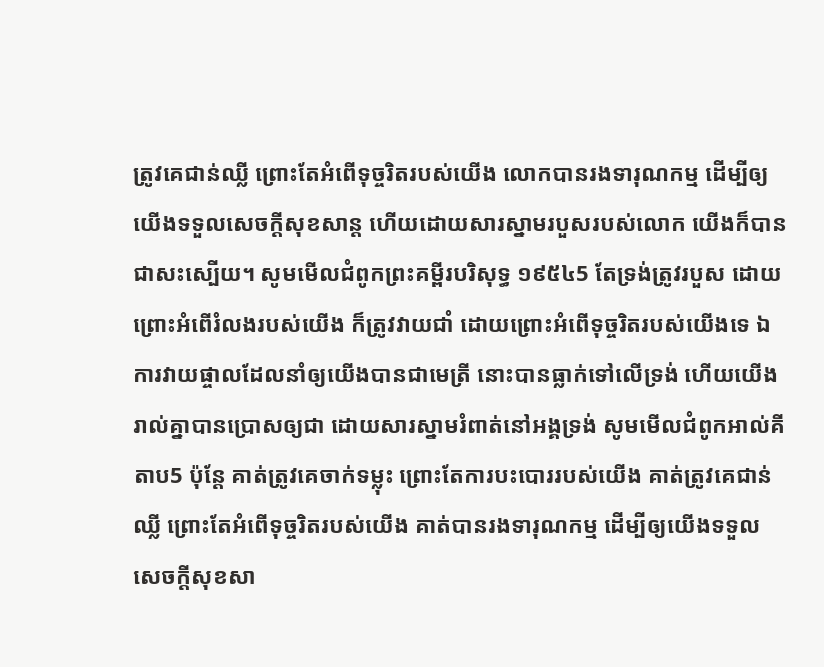ត្រូវគេជាន់ឈ្លី ព្រោះតែអំពើទុច្ចរិតរបស់យើង លោកបានរងទារុណកម្ម ដើម្បីឲ្យយើងទទួលសេចក្ដីសុខសាន្ត ហើយដោយសារស្នាមរបួសរបស់លោក យើងក៏បានជាសះស្បើយ។ សូមមើលជំពូកព្រះគម្ពីរបរិសុទ្ធ ១៩៥៤5 តែទ្រង់ត្រូវរបួស ដោយព្រោះអំពើរំលងរបស់យើង ក៏ត្រូវវាយជាំ ដោយព្រោះអំពើទុច្ចរិតរបស់យើងទេ ឯការវាយផ្ចាលដែលនាំឲ្យយើងបានជាមេត្រី នោះបានធ្លាក់ទៅលើទ្រង់ ហើយយើងរាល់គ្នាបានប្រោសឲ្យជា ដោយសារស្នាមរំពាត់នៅអង្គទ្រង់ សូមមើលជំពូកអាល់គីតាប5 ប៉ុន្តែ គាត់ត្រូវគេចាក់ទម្លុះ ព្រោះតែការបះបោររបស់យើង គាត់ត្រូវគេជាន់ឈ្លី ព្រោះតែអំពើទុច្ចរិតរបស់យើង គាត់បានរងទារុណកម្ម ដើម្បីឲ្យយើងទទួលសេចក្ដីសុខសា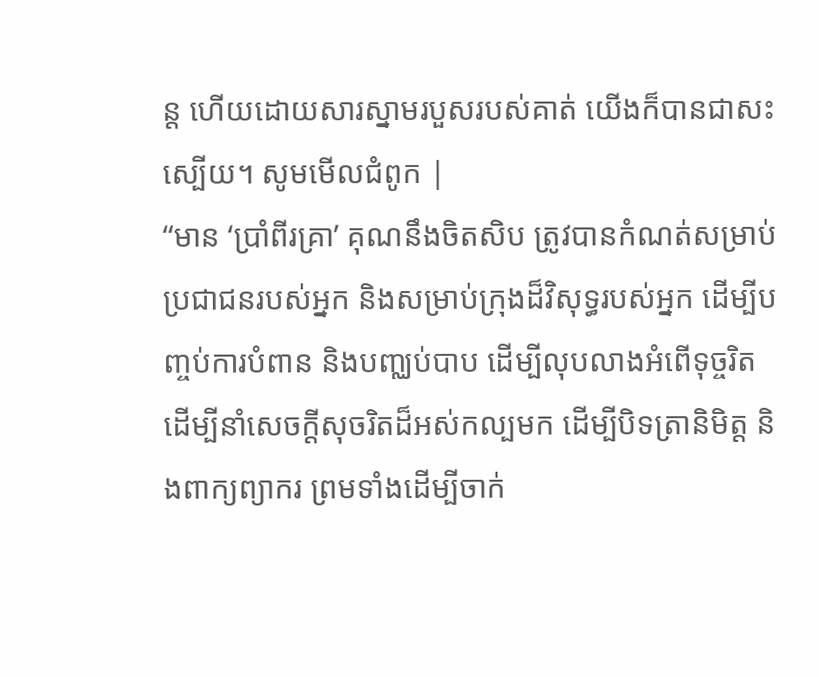ន្ត ហើយដោយសារស្នាមរបួសរបស់គាត់ យើងក៏បានជាសះស្បើយ។ សូមមើលជំពូក |
“មាន ‘ប្រាំពីរគ្រា’ គុណនឹងចិតសិប ត្រូវបានកំណត់សម្រាប់ប្រជាជនរបស់អ្នក និងសម្រាប់ក្រុងដ៏វិសុទ្ធរបស់អ្នក ដើម្បីបញ្ចប់ការបំពាន និងបញ្ឈប់បាប ដើម្បីលុបលាងអំពើទុច្ចរិត ដើម្បីនាំសេចក្ដីសុចរិតដ៏អស់កល្បមក ដើម្បីបិទត្រានិមិត្ត និងពាក្យព្យាករ ព្រមទាំងដើម្បីចាក់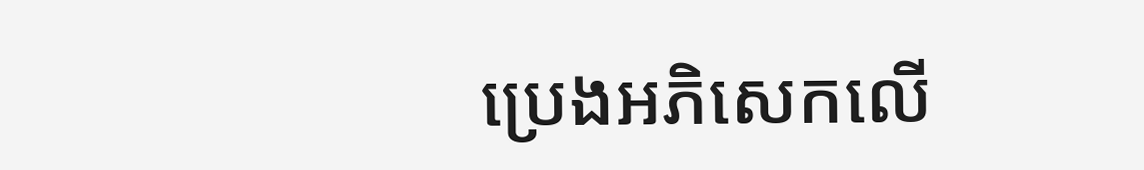ប្រេងអភិសេកលើ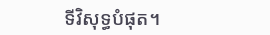ទីវិសុទ្ធបំផុត។